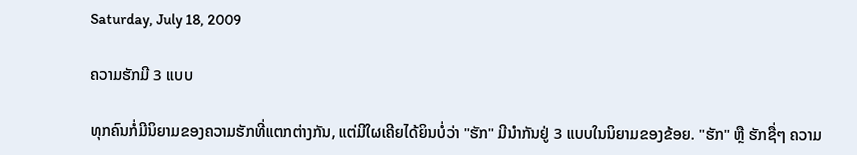Saturday, July 18, 2009

ຄວາມຮັກມີ 3 ແບບ

ທຸກຄົນກໍ່ມີນິຍາມຂອງຄວາມຮັກທີ່ແຕກຕ່າງກັນ, ແຕ່ມີໃຜເຄີຍໄດ້ຍິນບໍ່ວ່າ "ຮັກ" ມີນຳກັນຢູ່ 3 ແບບໃນນິຍາມຂອງຂ້ອຍ. "ຮັກ" ຫຼື ຮັກຊື່ໆ ຄວາມ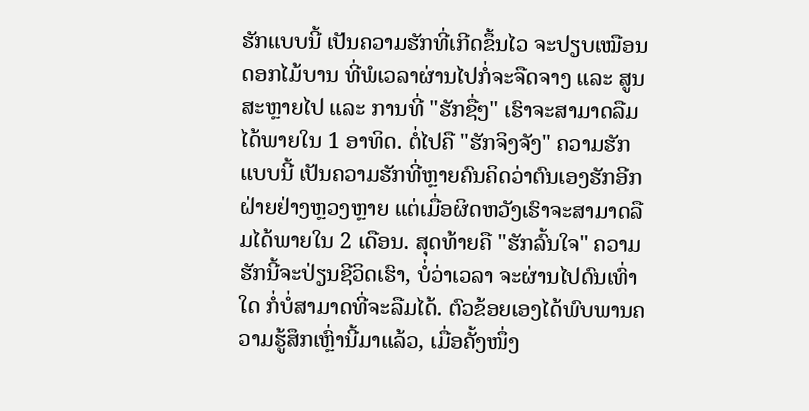ຮັກແບບນີ້ ເປັນຄວາມຮັກທີ່ເກີດຂຶ້ນໄວ ຈະປຽບເໝືອນດອກໄມ້ບານ ທີ່ພໍເວລາຜ່ານໄປກໍ່ຈະຈືດຈາງ ແລະ ສູນສະຫຼາຍໄປ ແລະ ການທີ່ "ຮັກຊື່ໆ" ເຮົາຈະສາມາດລືມໄດ້ພາຍໃນ 1 ອາທິດ. ຕໍ່ໄປຄື "ຮັກຈິງຈັງ" ຄວາມຮັກແບບນີ້ ເປັນຄວາມຮັກທີ່ຫຼາຍຄົນຄິດວ່າຕົນເອງຮັກອີກຝ່າຍຢ່າງຫຼວງຫຼາຍ ແຕ່ເມື່ອຜິດຫວັງເຮົາຈະສາມາດລືມໄດ້ພາຍໃນ 2 ເດືອນ. ສຸດທ້າຍຄື "ຮັກລົ້ນໃຈ" ຄວາມຮັກນີ້ຈະປ່ຽນຊີວິດເຮົາ, ບໍ່ວ່າເວລາ ຈະຜ່ານໄປດົນເທົ່າໃດ ກໍ່ບໍ່ສາມາດທີ່ຈະລືມໄດ້. ຕົວຂ້ອຍເອງໄດ້ພົບພານຄວາມຮູ້ສຶກເຫຼົ່ານີ້ມາແລ້ວ, ເມື່ອຄັ້ງໜຶ່ງ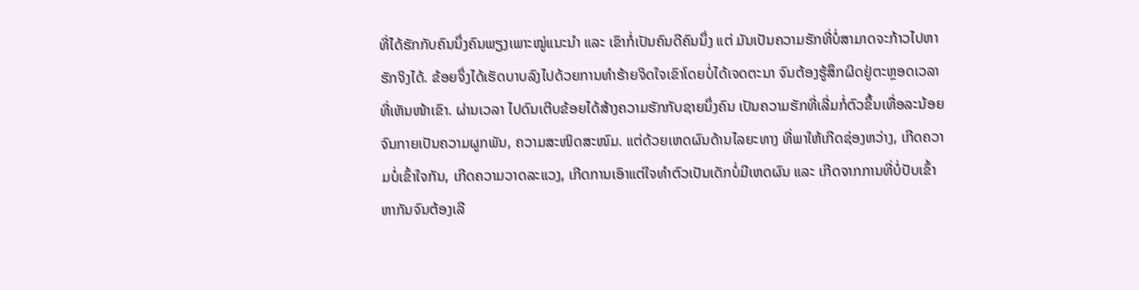ທີ່ໄດ້ຮັກກັບຄົນນຶ່ງຄົນພຽງເພາະໝູ່ແນະນຳ ແລະ ເຂົາກໍ່ເປັນຄົນດີຄົນນຶ່ງ ແຕ່ ມັນເປັນຄວາມຮັກທີ່ບໍ່ສາມາດຈະກ້າວໄປຫາຮັກຈິງໄດ້. ຂ້ອຍຈຶ່ງໄດ້ເຮັດບາບລົງໄປດ້ວຍການທຳຮ້າຍຈິດໃຈເຂົາໂດຍບໍ່ໄດ້ເຈດຕະນາ ຈົນຕ້ອງຮູ້ສຶກຜິດຢູ່ຕະຫຼອດເວລາທີ່ເຫັນໜ້າເຂົາ. ຜ່ານເວລາ ໄປດົນເຕີບຂ້ອຍໄດ້ສ້າງຄວາມຮັກກັບຊາຍນຶ່ງຄົນ ເປັນຄວາມຮັກທີ່ເລີ່ມກໍ່ຕົວຂຶ້ນເທື່ອລະນ້ອຍ ຈົນກາຍເປັນຄວາມຜູກພັນ, ຄວາມສະໜິດສະໜົມ. ແຕ່ດ້ວຍເຫດຜົນດ້ານໄລຍະທາງ ທີ່ພາໃຫ້ເກີດຊ່ອງຫວ່າງ, ເກີດຄວາມບໍ່ເຂົ້າໃຈກັນ, ເກີດຄວາມວາດລະແວງ, ເກີດການເອົາແຕ່ໃຈທຳຕົວເປັນເດັກບໍ່ມີເຫດຜົນ ແລະ ເກີດຈາກການທີ່ບໍ່ປັບເຂົ້າຫາກັນຈົນຕ້ອງເລີ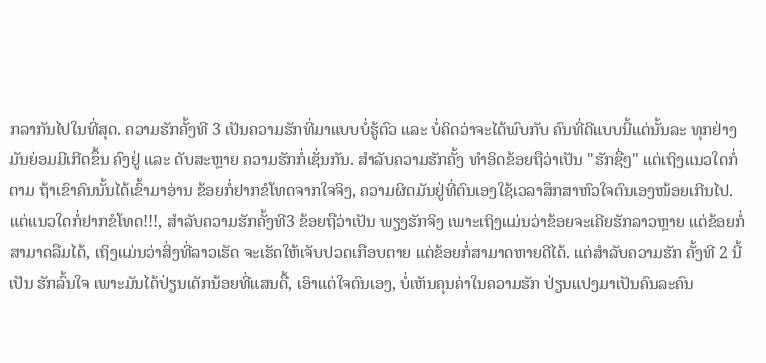ກລາກັນໄປໃນທີ່ສຸດ. ຄວາມຮັກຄັ້ງທີ 3 ເປັນຄວາມຮັກທີ່ມາແບບບໍ່ຮູ້ຕົວ ແລະ ບໍ່ຄິດວ່າຈະໄດ້ພົບກັບ ຄົນທີ່ດີແບບນີ້ແຕ່ນັ້ນລະ ທຸກຢ່າງມັນຍ່ອມມີເກີດຂຶ້ນ ຄົງຢູ່ ແລະ ດັບສະຫຼາຍ ຄວາມຮັກກໍ່ເຊັ່ນກັນ. ສຳລັບຄວາມຮັກຄັ້ງ ທຳອິດຂ້ອຍຖືວ່າເປັນ "ຮັກຊື່ໆ" ແຕ່ເຖິງແນວໃດກໍ່ຕາມ ຖ້າເຂົາຄົນນັ້ນໄດ້ເຂົ້າມາອ່ານ ຂ້ອຍກໍ່ຢາກຂໍໂທດຈາກໃຈຈິງ, ຄວາມຜິດມັນຢູ່ທີ່ຕົນເອງໃຊ້ເວລາສຶກສາຫົວໃຈຕົນເອງໜ້ອຍເກີນໄປ. ແຕ່ແນວໃດກໍ່ຢາກຂໍໂທດ!!!, ສຳລັບຄວາມຮັກຄັ້ງທີ3 ຂ້ອຍຖືວ່າເປັນ ພຽງຮັກຈິງ ເພາະເຖິງແມ່ນວ່າຂ້ອຍຈະເຄີຍຮັກລາວຫຼາຍ ແຕ່ຂ້ອຍກໍ່ສາມາດລືມໄດ້, ເຖິງແມ່ນວ່າສິ່ງທີ່ລາວເຮັດ ຈະເຮັດໃຫ້ເຈັບປວດເກືອບຕາຍ ແຕ່ຂ້ອຍກໍ່ສາມາດຫາຍດີໄດ້. ແຕ່ສຳລັບຄວາມຮັກ ຄັ້ງທີ 2 ນີ້ເປັນ ຮັກລົ້ນໃຈ ເພາະມັນໄດ້ປ່ຽນເດັກນ້ອຍທີ່ແສນດື້, ເອົາແຕ່ໃຈຕົນເອງ, ບໍ່ເຫັນຄຸນຄ່າໃນຄວາມຮັກ ປ່ຽນແປງມາເປັນຄົນລະຄົນ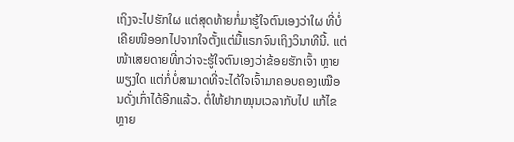ເຖິງຈະໄປຮັກໃຜ ແຕ່ສຸດທ້າຍກໍ່ມາຮູ້ໃຈຕົນເອງວ່າໃຜ ທີ່ບໍ່ເຄີຍໜີອອກໄປຈາກໃຈຕັ້ງແຕ່ມື້ແຣກຈົນເຖິງວິນາທີນີ້. ແຕ່ໜ້າເສຍດາຍທີ່ກວ່າຈະຮູ້ໃຈຕົນເອງວ່າຂ້ອຍຮັກເຈົ້າ ຫຼາຍພຽງໃດ ແຕ່ກໍ່ບໍ່ສາມາດທີ່ຈະໄດ້ໃຈເຈົ້າມາຄອບຄອງເໝືອນດັ່ງເກົ່າໄດ້ອີກແລ້ວ. ຕໍ່ໃຫ້ຢາກໝຸນເວລາກັບໄປ ແກ້ໄຂຫຼາຍ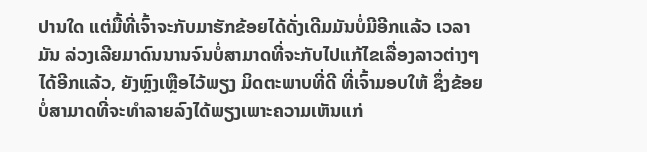ປານໃດ ແຕ່ມື້ທີ່ເຈົ້າຈະກັບມາຮັກຂ້ອຍໄດ້ດັ່ງເດີມມັນບໍ່ມີອີກແລ້ວ ເວລາມັນ ລ່ວງເລີຍມາດົນນານຈົນບໍ່ສາມາດທີ່ຈະກັບໄປແກ້ໄຂເລື່ອງລາວຕ່າງໆໄດ້ອີກແລ້ວ, ຍັງຫຼົງເຫຼືອໄວ້ພຽງ ມິດຕະພາບທີ່ດີ ທີ່ເຈົ້າມອບໃຫ້ ຊຶ່ງຂ້ອຍບໍ່ສາມາດທີ່ຈະທຳລາຍລົງໄດ້ພຽງເພາະຄວາມເຫັນແກ່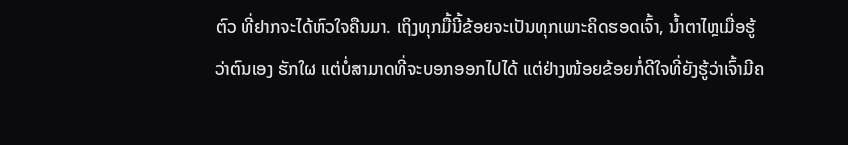ຕົວ ທີ່ຢາກຈະໄດ້ຫົວໃຈຄືນມາ. ເຖິງທຸກມື້ນີ້ຂ້ອຍຈະເປັນທຸກເພາະຄິດຮອດເຈົ້າ, ນ້ຳຕາໄຫຼເມື່ອຮູ້ວ່າຕົນເອງ ຮັກໃຜ ແຕ່ບໍ່ສາມາດທີ່ຈະບອກອອກໄປໄດ້ ແຕ່ຢ່າງໜ້ອຍຂ້ອຍກໍ່ດີໃຈທີ່ຍັງຮູ້ວ່າເຈົ້າມີຄ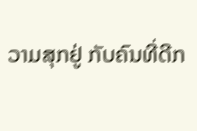ວາມສຸກຢູ່ ກັບຄົນທີ່ດີກ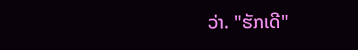ວ່າ. "ຮັກເດີ"